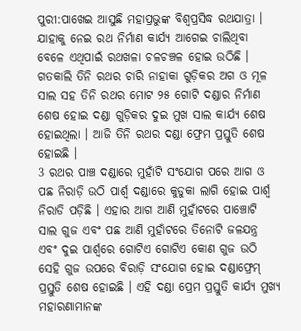ପୁରୀ:ପାଖେଇ ଆସୁଛି ମହାପ୍ରଭୁଙ୍କ ବିଶ୍ବପ୍ରସିଦ୍ଧ ରଥଯାତ୍ରା । ଯାହାକୁ ନେଇ ରଥ ନିର୍ମାଣ କାର୍ଯ୍ୟ ଆଗେଇ ଚାଲିଥିବା ବେଳେ ଏଥିପାଇଁ ରଥଖଳା ଚଳଚଞ୍ଚଳ ହୋଇ ଉଠିଛି । ଗତକାଲି ତିନି ରଥର ଚାରି ନାହାକା ଗୁଡ଼ିକର ଅଗ ଓ ମୂଳ ସାଲ ସହ ତିନି ରଥର ମୋଟ ୨୫ ଗୋଟି ଦଣ୍ଡାର ନିର୍ମାଣ ଶେଷ ହୋଇ ଦଣ୍ଡା ଗୁଡ଼ିକର ଦୁଇ ମୁଖ ସାଲ କାର୍ଯ୍ୟ ଶେଷ ହୋଇଥିଲା । ଆଜି ତିନି ରଥର ଦଣ୍ଡା ଫ୍ରେମ ପ୍ରସ୍ତୁତି ଶେଷ ହୋଇଛି ।
3 ରଥର ପାଞ୍ଚ ଦଣ୍ଡାରେ ମୁହାଁଟି ସଂଯୋଗ ପରେ ଆଗ ଓ ପଛ ନିରାଡ଼ି ଉଠି ପାର୍ଶ୍ୱ ଦଣ୍ଡାରେ କୁଡୁକା ଲାଗି ହୋଇ ପାର୍ଶ୍ଵ ନିରାଡି ପଡ଼ିଛି । ଏହାର ଆଗ ଆଣି ମୁହାଁଟରେ ପାଞ୍ଚୋଟି ସାଲ ଗୁଜ ଏବଂ ପଛ ଆଣି ମୁହାଁଟରେ ତିନୋଟି ଜଳଯନ୍ତ୍ର ଏବଂ ଦୁଇ ପାର୍ଶ୍ୱରେ ଗୋଟିଏ ଗୋଟିଏ କୋଣ ଗୁଜ ଉଠି ସେହି ଗୁଜ ଉପରେ ବିରାଡ଼ି ସଂଯୋଗ ହୋଇ ଦଣ୍ଡାଫ୍ରେମ୍ ପ୍ରସ୍ତୁତି ଶେଷ ହୋଇଛି । ଏହି ଦଣ୍ଡା ପ୍ରେମ ପ୍ରସ୍ତୁତି କାର୍ଯ୍ୟ ମୁଖ୍ୟ ମହାରଣାମାନଙ୍କ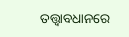ତତ୍ତ୍ୱାବଧାନରେ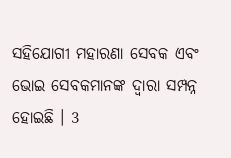ସହିଯୋଗୀ ମହାରଣା ସେବକ ଏବଂ ଭୋଇ ସେବକମାନଙ୍କ ଦ୍ଵାରା ସମ୍ପନ୍ନ ହୋଇଛି । 3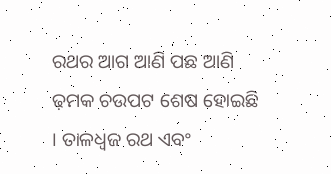ରଥର ଆଗ ଆଣି ପଛ ଆଣି ଢ଼ମକ ଚଉପଟ ଶେଷ ହୋଇଛି । ତାଳଧ୍ଵଜ ରଥ ଏବଂ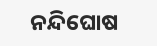ନନ୍ଦିଘୋଷ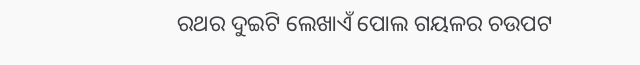ରଥର ଦୁଇଟି ଲେଖାଏଁ ପୋଲ ଗୟଳର ଚଉପଟ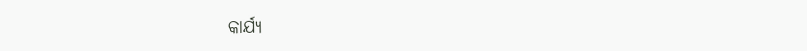କାର୍ଯ୍ୟ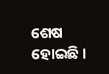ଶେଷ ହୋଇଛି ।